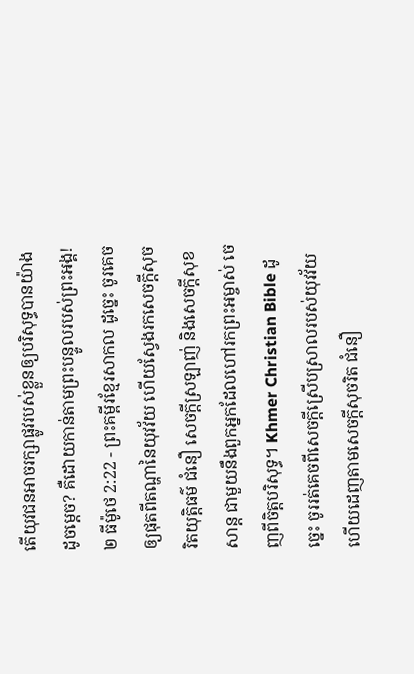តើយុវជនអាចរក្សាផ្លូវរបស់ខ្លួនឲ្យបរិសុទ្ធបានយ៉ាងដូចម្ដេច? គឺដោយកាន់តាមព្រះបន្ទូលរបស់ព្រះអង្គ!
២ ធីម៉ូថេ 2:22 - ព្រះគម្ពីរខ្មែរសាកល ដូច្នេះ ចូរគេចឲ្យផុតពីតណ្ហានៃយុវវ័យ ហើយស្វែងរកសេចក្ដីសុចរិតយុត្តិធម៌ ជំនឿ សេចក្ដីស្រឡាញ់ និងសេចក្ដីសុខសាន្ត ជាមួយនឹងពួកអ្នកដែលហៅរកព្រះអម្ចាស់ ចេញពីចិត្តបរិសុទ្ធ។ Khmer Christian Bible ដូច្នេះ ចូររត់គេចពីសេចក្ដីស្រើបស្រាលរបស់យុវវ័យ ហើយដេញតាមសេចក្ដីសុចរិត ជំនឿ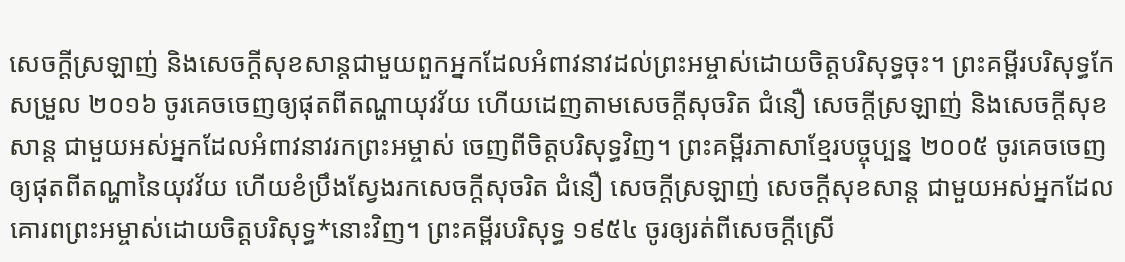សេចក្ដីស្រឡាញ់ និងសេចក្ដីសុខសាន្តជាមួយពួកអ្នកដែលអំពាវនាវដល់ព្រះអម្ចាស់ដោយចិត្តបរិសុទ្ធចុះ។ ព្រះគម្ពីរបរិសុទ្ធកែសម្រួល ២០១៦ ចូរគេចចេញឲ្យផុតពីតណ្ហាយុវវ័យ ហើយដេញតាមសេចក្ដីសុចរិត ជំនឿ សេចក្ដីស្រឡាញ់ និងសេចក្ដីសុខសាន្ត ជាមួយអស់អ្នកដែលអំពាវនាវរកព្រះអម្ចាស់ ចេញពីចិត្តបរិសុទ្ធវិញ។ ព្រះគម្ពីរភាសាខ្មែរបច្ចុប្បន្ន ២០០៥ ចូរគេចចេញឲ្យផុតពីតណ្ហានៃយុវវ័យ ហើយខំប្រឹងស្វែងរកសេចក្ដីសុចរិត ជំនឿ សេចក្ដីស្រឡាញ់ សេចក្ដីសុខសាន្ត ជាមួយអស់អ្នកដែលគោរពព្រះអម្ចាស់ដោយចិត្តបរិសុទ្ធ*នោះវិញ។ ព្រះគម្ពីរបរិសុទ្ធ ១៩៥៤ ចូរឲ្យរត់ពីសេចក្ដីស្រើ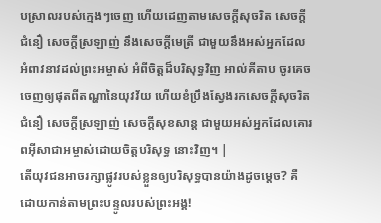បស្រាលរបស់ក្មេងៗចេញ ហើយដេញតាមសេចក្ដីសុចរិត សេចក្ដីជំនឿ សេចក្ដីស្រឡាញ់ នឹងសេចក្ដីមេត្រី ជាមួយនឹងអស់អ្នកដែលអំពាវនាវដល់ព្រះអម្ចាស់ អំពីចិត្តដ៏បរិសុទ្ធវិញ អាល់គីតាប ចូរគេចចេញឲ្យផុតពីតណ្ហានៃយុវវ័យ ហើយខំប្រឹងស្វែងរកសេចក្ដីសុចរិត ជំនឿ សេចក្ដីស្រឡាញ់ សេចក្ដីសុខសាន្ដ ជាមួយអស់អ្នកដែលគោរពអ៊ីសាជាអម្ចាស់ដោយចិត្ដបរិសុទ្ធ នោះវិញ។ |
តើយុវជនអាចរក្សាផ្លូវរបស់ខ្លួនឲ្យបរិសុទ្ធបានយ៉ាងដូចម្ដេច? គឺដោយកាន់តាមព្រះបន្ទូលរបស់ព្រះអង្គ!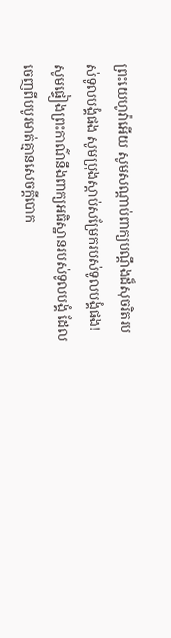ព្រះយេហូវ៉ាអើយ សូមសណ្ដាប់ពាក្យបណ្ដឹងដ៏សុចរិតរបស់ទូលបង្គំផង សូមប្រុងស្ដាប់សម្រែករបស់ទូលបង្គំផង! សូមផ្ទៀងព្រះកាណ៌នឹងពាក្យអធិស្ឋានរបស់ទូលបង្គំ ដែលចេញពីបបូរមាត់គ្មានសេចក្ដីបោក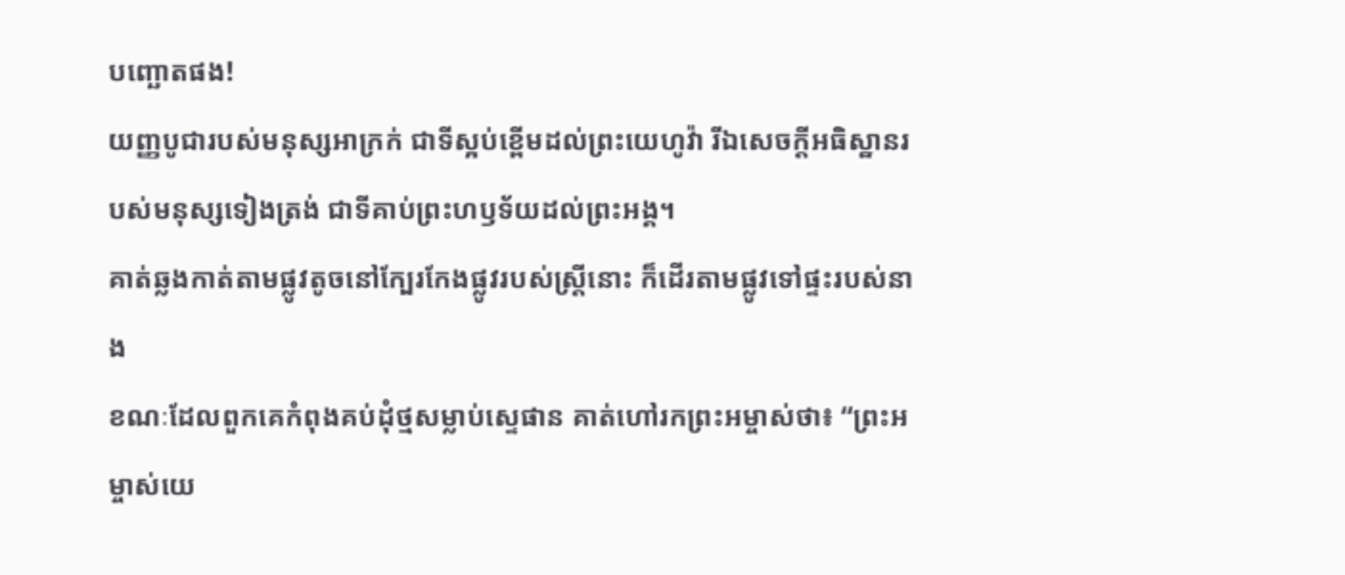បញ្ឆោតផង!
យញ្ញបូជារបស់មនុស្សអាក្រក់ ជាទីស្អប់ខ្ពើមដល់ព្រះយេហូវ៉ា រីឯសេចក្ដីអធិស្ឋានរបស់មនុស្សទៀងត្រង់ ជាទីគាប់ព្រះហឫទ័យដល់ព្រះអង្គ។
គាត់ឆ្លងកាត់តាមផ្លូវតូចនៅក្បែរកែងផ្លូវរបស់ស្ត្រីនោះ ក៏ដើរតាមផ្លូវទៅផ្ទះរបស់នាង
ខណៈដែលពួកគេកំពុងគប់ដុំថ្មសម្លាប់ស្ទេផាន គាត់ហៅរកព្រះអម្ចាស់ថា៖ “ព្រះអម្ចាស់យេ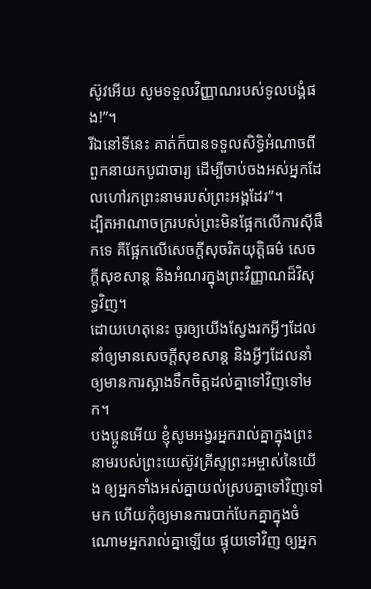ស៊ូវអើយ សូមទទួលវិញ្ញាណរបស់ទូលបង្គំផង!”។
រីឯនៅទីនេះ គាត់ក៏បានទទួលសិទ្ធិអំណាចពីពួកនាយកបូជាចារ្យ ដើម្បីចាប់ចងអស់អ្នកដែលហៅរកព្រះនាមរបស់ព្រះអង្គដែរ”។
ដ្បិតអាណាចក្ររបស់ព្រះមិនផ្អែកលើការស៊ីផឹកទេ គឺផ្អែកលើសេចក្ដីសុចរិតយុត្តិធម៌ សេចក្ដីសុខសាន្ត និងអំណរក្នុងព្រះវិញ្ញាណដ៏វិសុទ្ធវិញ។
ដោយហេតុនេះ ចូរឲ្យយើងស្វែងរកអ្វីៗដែលនាំឲ្យមានសេចក្ដីសុខសាន្ត និងអ្វីៗដែលនាំឲ្យមានការស្អាងទឹកចិត្តដល់គ្នាទៅវិញទៅមក។
បងប្អូនអើយ ខ្ញុំសូមអង្វរអ្នករាល់គ្នាក្នុងព្រះនាមរបស់ព្រះយេស៊ូវគ្រីស្ទព្រះអម្ចាស់នៃយើង ឲ្យអ្នកទាំងអស់គ្នាយល់ស្របគ្នាទៅវិញទៅមក ហើយកុំឲ្យមានការបាក់បែកគ្នាក្នុងចំណោមអ្នករាល់គ្នាឡើយ ផ្ទុយទៅវិញ ឲ្យអ្នក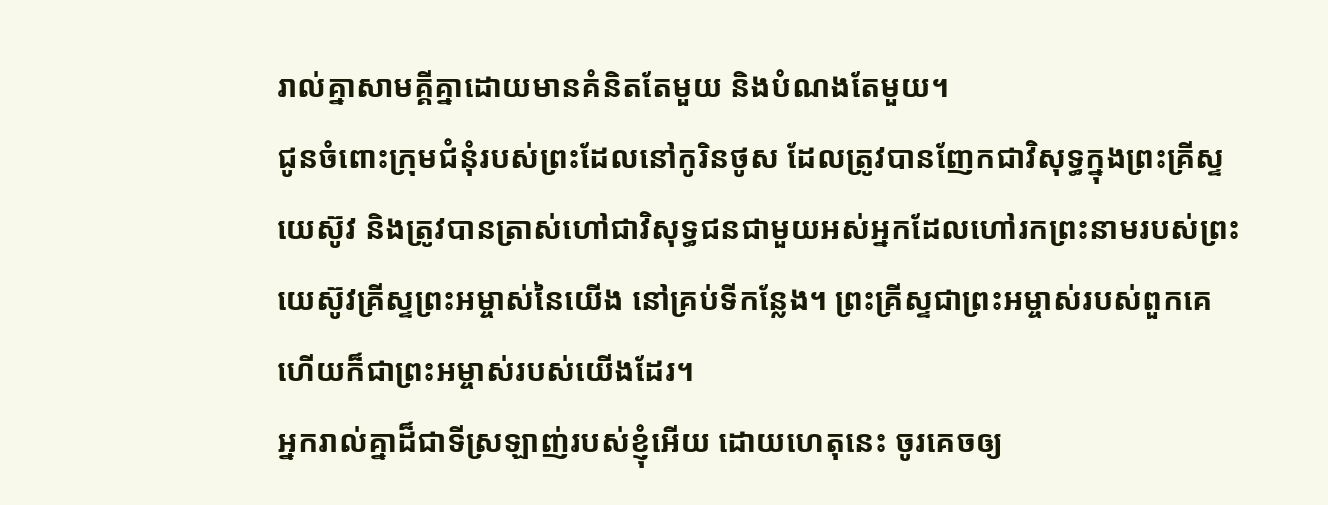រាល់គ្នាសាមគ្គីគ្នាដោយមានគំនិតតែមួយ និងបំណងតែមួយ។
ជូនចំពោះក្រុមជំនុំរបស់ព្រះដែលនៅកូរិនថូស ដែលត្រូវបានញែកជាវិសុទ្ធក្នុងព្រះគ្រីស្ទយេស៊ូវ និងត្រូវបានត្រាស់ហៅជាវិសុទ្ធជនជាមួយអស់អ្នកដែលហៅរកព្រះនាមរបស់ព្រះយេស៊ូវគ្រីស្ទព្រះអម្ចាស់នៃយើង នៅគ្រប់ទីកន្លែង។ ព្រះគ្រីស្ទជាព្រះអម្ចាស់របស់ពួកគេ ហើយក៏ជាព្រះអម្ចាស់របស់យើងដែរ។
អ្នករាល់គ្នាដ៏ជាទីស្រឡាញ់របស់ខ្ញុំអើយ ដោយហេតុនេះ ចូរគេចឲ្យ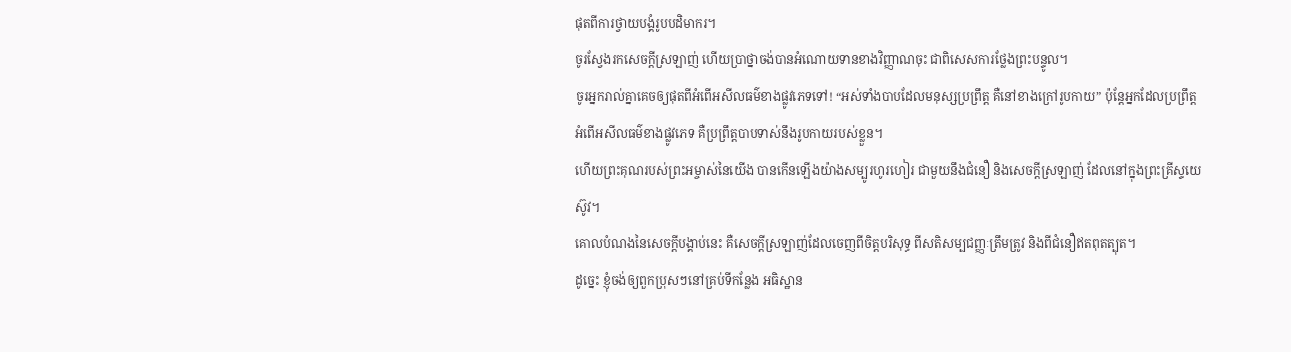ផុតពីការថ្វាយបង្គំរូបបដិមាករ។
ចូរស្វែងរកសេចក្ដីស្រឡាញ់ ហើយប្រាថ្នាចង់បានអំណោយទានខាងវិញ្ញាណចុះ ជាពិសេសការថ្លែងព្រះបន្ទូល។
ចូរអ្នករាល់គ្នាគេចឲ្យផុតពីអំពើអសីលធម៌ខាងផ្លូវភេទទៅ! “អស់ទាំងបាបដែលមនុស្សប្រព្រឹត្ត គឺនៅខាងក្រៅរូបកាយ” ប៉ុន្តែអ្នកដែលប្រព្រឹត្តអំពើអសីលធម៌ខាងផ្លូវភេទ គឺប្រព្រឹត្តបាបទាស់នឹងរូបកាយរបស់ខ្លួន។
ហើយព្រះគុណរបស់ព្រះអម្ចាស់នៃយើង បានកើនឡើងយ៉ាងសម្បូរហូរហៀរ ជាមួយនឹងជំនឿ និងសេចក្ដីស្រឡាញ់ ដែលនៅក្នុងព្រះគ្រីស្ទយេស៊ូវ។
គោលបំណងនៃសេចក្ដីបង្គាប់នេះ គឺសេចក្ដីស្រឡាញ់ដែលចេញពីចិត្តបរិសុទ្ធ ពីសតិសម្បជញ្ញៈត្រឹមត្រូវ និងពីជំនឿឥតពុតត្បុត។
ដូច្នេះ ខ្ញុំចង់ឲ្យពួកប្រុសៗនៅគ្រប់ទីកន្លែង អធិស្ឋាន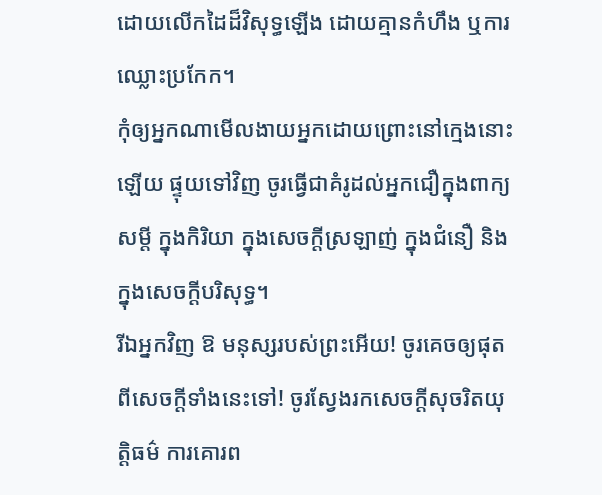ដោយលើកដៃដ៏វិសុទ្ធឡើង ដោយគ្មានកំហឹង ឬការឈ្លោះប្រកែក។
កុំឲ្យអ្នកណាមើលងាយអ្នកដោយព្រោះនៅក្មេងនោះឡើយ ផ្ទុយទៅវិញ ចូរធ្វើជាគំរូដល់អ្នកជឿក្នុងពាក្យសម្ដី ក្នុងកិរិយា ក្នុងសេចក្ដីស្រឡាញ់ ក្នុងជំនឿ និងក្នុងសេចក្ដីបរិសុទ្ធ។
រីឯអ្នកវិញ ឱ មនុស្សរបស់ព្រះអើយ! ចូរគេចឲ្យផុតពីសេចក្ដីទាំងនេះទៅ! ចូរស្វែងរកសេចក្ដីសុចរិតយុត្តិធម៌ ការគោរព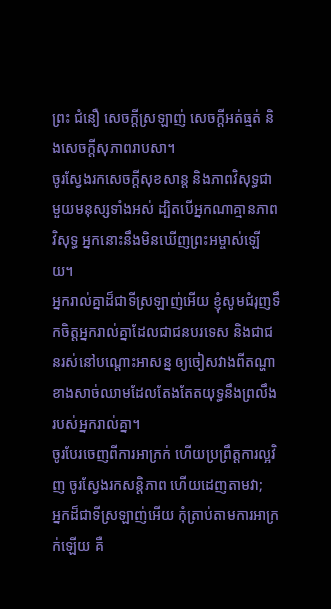ព្រះ ជំនឿ សេចក្ដីស្រឡាញ់ សេចក្ដីអត់ធ្មត់ និងសេចក្ដីសុភាពរាបសា។
ចូរស្វែងរកសេចក្ដីសុខសាន្ត និងភាពវិសុទ្ធជាមួយមនុស្សទាំងអស់ ដ្បិតបើអ្នកណាគ្មានភាពវិសុទ្ធ អ្នកនោះនឹងមិនឃើញព្រះអម្ចាស់ឡើយ។
អ្នករាល់គ្នាដ៏ជាទីស្រឡាញ់អើយ ខ្ញុំសូមជំរុញទឹកចិត្តអ្នករាល់គ្នាដែលជាជនបរទេស និងជាជនរស់នៅបណ្ដោះអាសន្ន ឲ្យចៀសវាងពីតណ្ហាខាងសាច់ឈាមដែលតែងតែតយុទ្ធនឹងព្រលឹងរបស់អ្នករាល់គ្នា។
ចូរបែរចេញពីការអាក្រក់ ហើយប្រព្រឹត្តការល្អវិញ ចូរស្វែងរកសន្តិភាព ហើយដេញតាមវា;
អ្នកដ៏ជាទីស្រឡាញ់អើយ កុំត្រាប់តាមការអាក្រក់ឡើយ គឺ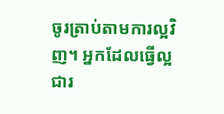ចូរត្រាប់តាមការល្អវិញ។ អ្នកដែលធ្វើល្អ ជារ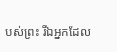បស់ព្រះ រីឯអ្នកដែល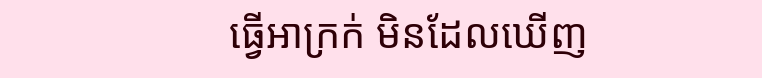ធ្វើអាក្រក់ មិនដែលឃើញ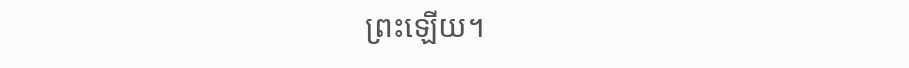ព្រះឡើយ។